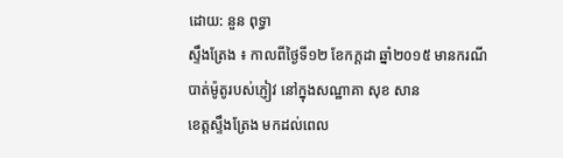ដោយ: នួន ពុទ្ធា
ស្ទឹងត្រែង ៖ កាលពីថ្ងៃទី១២ ខែកក្តដា ឆ្នាំ២០១៥ មានករណីបាត់ម៉ូតូរបស់ភ្ញៀវ នៅក្នុងសណ្ឋាគា សុខ សាន
ខេត្តស្ទឹងត្រែង មកដល់ពេល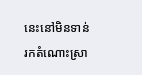នេះនៅមិនទាន់ រកតំណោះស្រា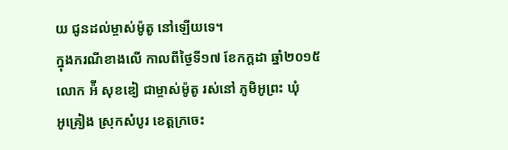យ ជូនដល់ម្ចាស់ម៉ូតូ នៅឡើយទេ។
ក្នុងករណីខាងលើ កាលពីថ្ងៃទី១៧ ខែកក្តដា ឆ្នាំ២០១៥ លោក អ៉ី សុខឌៀ ជាម្ចាស់ម៉ូតូ រស់នៅ ភូមិអូព្រះ ឃុំ
អូគ្រៀង ស្រុកសំបូរ ខេត្តក្រចេះ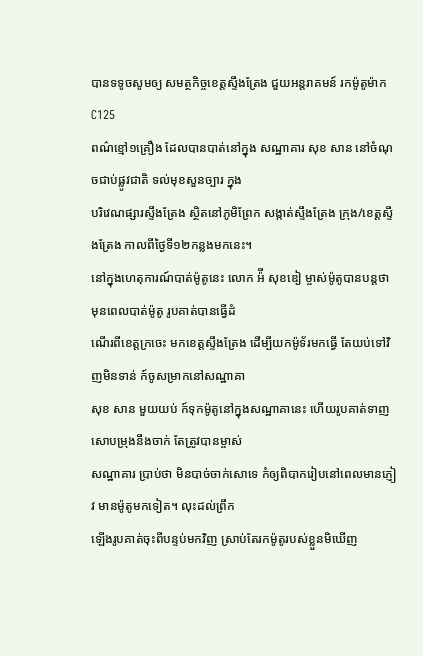បានទទូចសូមឲ្យ សមត្ថកិច្ចខេត្តស្ទឹងត្រែង ជួយអន្តរាគមន៍ រកម៉ូតូម៉ាកC125
ពណ៌ខ្មៅ១គ្រឿង ដែលបានបាត់នៅក្នុង សណ្ឋាគារ សុខ សាន នៅចំណុចជាប់ផ្លូវជាតិ ទល់មុខសួនច្បារ ក្នុង
បរិវេណផ្សារស្ទឹងត្រែង ស្ថិតនៅភូមិព្រែក សង្កាត់ស្ទឹងត្រែង ក្រុង/ខេត្តស្ទឹងត្រែង កាលពីថ្ងៃទី១២កន្លងមកនេះ។
នៅក្នុងហេតុការណ៍បាត់ម៉ូតូនេះ លោក អ៉ី សុខឌៀ ម្ចាស់ម៉ូតូបានបន្តថា មុនពេលបាត់ម៉ូតូ រូបគាត់បានធ្វើដំ
ណើរពីខេត្តក្រចេះ មកខេត្តស្ទឹងត្រែង ដើម្បីយកម៉ូទ័រមកធ្វើ តែយប់ទៅវិញមិនទាន់ ក៍ចូសម្រាកនៅសណ្ឋាគា
សុខ សាន មួយយប់ ក៍ទុកម៉ូតូនៅក្នុងសណ្ឋាគានេះ ហើយរូបគាត់ទាញសោបម្រុងនឹងចាក់ តែត្រូវបានម្ចាស់
សណ្ឋាគារ ប្រាប់ថា មិនបាច់ចាក់សោទេ កំឲ្យពិបាករៀបនៅពេលមានភ្ញៀវ មានម៉ូតូមកទៀត។ លុះដល់ព្រឹក
ឡើងរូបគាត់ចុះពីបន្ទប់មកវិញ ស្រាប់តែរកម៉ូតូរបស់ខ្លួនមិឃើញ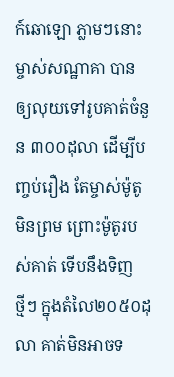ក៍ឆោឡោ ភ្លាមៗនោះ ម្ចាស់សណ្ឋាគា បាន
ឲ្យលុយទៅរូបគាត់ចំនួន ៣០០ដុលា ដើម្បីបញ្ចប់រឿង តែម្ចាស់ម៉ូតូមិនព្រម ព្រោះម៉ូតូរបស់គាត់ ទើបនឹងទិញ
ថ្មីៗ ក្នុងតំលៃ២០៥០ដុលា គាត់មិនអាចទ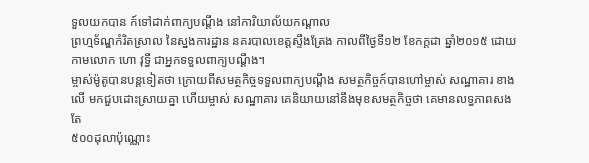ទួលយកបាន ក៍ទៅដាក់ពាក្យបណ្ដឹង នៅការិយាល័យកណ្ដាល
ព្រហ្មទ័ណ្ឌកំរិតស្រាល នៃស្នងការដ្ឋាន នគរបាលខេត្តស្ទឹងត្រែង កាលពីថ្ងៃទី១២ ខែកក្តដា ឆ្នាំ២០១៥ ដោយ
កាមលោក ហោ វុទ្ធី ជាអ្នកទទួលពាក្យបណ្ដឹង។
ម្ចាស់ម៉ូតូបានបន្តទៀតថា ក្រោយពីសមត្ថកិច្ចទទួលពាក្យបណ្ដឹង សមត្ថកិច្ចក៍បានហៅម្ចាស់ សណ្ឋាគារ ខាង
លើ មកជួបដោះស្រាយគ្នា ហើយម្ចាស់ សណ្ឋាគារ គេនិយាយនៅនឹងមុខសមត្ថកិច្ចថា គេមានលទ្ធភាពសងតែ
៥០០ដុលាប៉ុណ្ណោះ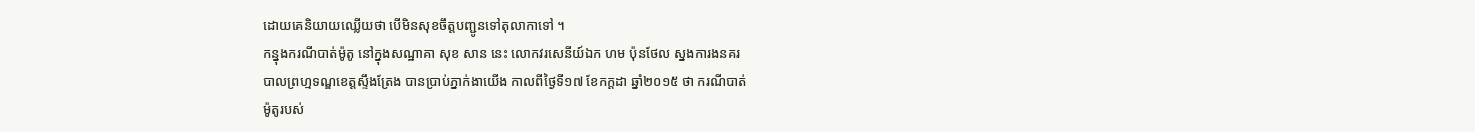ដោយគេនិយាយឈ្លើយថា បើមិនសុខចឹត្តបញ្ជូនទៅតុលាកាទៅ ។
កន្នុងករណីបាត់ម៉ូតូ នៅក្នុងសណ្ឋាគា សុខ សាន នេះ លោកវរសេនីយ៍ឯក ហម ប៉ុនថែល ស្នងការងនគរ
បាលព្រហ្មទណ្ឌខេត្តស្ទឹងត្រែង បានប្រាប់ភ្នាក់ងាយើង កាលពីថ្ងៃទី១៧ ខែកក្តដា ឆ្នាំ២០១៥ ថា ករណីបាត់
ម៉ូតូរបស់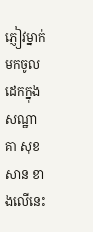ភ្ញៀវម្នាក់មកចូលដេកក្នុងសណ្ឋាគា សុខ សាន ខាងលើនេះ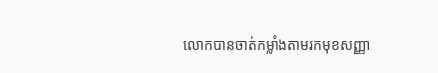លោកបានចាត់កម្លាំងតាមរកមុខសញ្ញា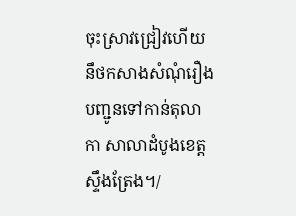ចុះស្រាវជ្រៀវហើយ នឹថកសាងសំណុំរឿង បញ្ជូនទៅកាន់តុលាកា សាលាដំបូងខេត្តស្ទឹងត្រែង។/